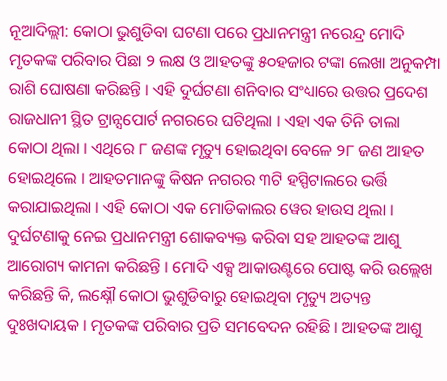ନୂଆଦିଲ୍ଲୀ: କୋଠା ଭୁଶୁଡିବା ଘଟଣା ପରେ ପ୍ରଧାନମନ୍ତ୍ରୀ ନରେନ୍ଦ୍ର ମୋଦି ମୃତକଙ୍କ ପରିବାର ପିଛା ୨ ଲକ୍ଷ ଓ ଆହତଙ୍କୁ ୫୦ହଜାର ଟଙ୍କା ଲେଖା ଅନୁକମ୍ପା ରାଶି ଘୋଷଣା କରିଛନ୍ତି । ଏହି ଦୁର୍ଘଟଣା ଶନିବାର ସଂଧ୍ୟାରେ ଉତ୍ତର ପ୍ରଦେଶ ରାଜଧାନୀ ସ୍ଥିତ ଟ୍ରାନ୍ସପୋର୍ଟ ନଗରରେ ଘଟିଥିଲା । ଏହା ଏକ ତିନି ତାଲା କୋଠା ଥିଲା । ଏଥିରେ ୮ ଜଣଙ୍କ ମୃତ୍ୟୁ ହୋଇଥିବା ବେଳେ ୨୮ ଜଣ ଆହତ ହୋଇଥିଲେ । ଆହତମାନଙ୍କୁ କିଷନ ନଗରର ୩ଟି ହସ୍ପିଟାଲରେ ଭର୍ତ୍ତି କରାଯାଇଥିଲା । ଏହି କୋଠା ଏକ ମୋଡିକାଲର ୱେର ହାଉସ ଥିଲା ।
ଦୁର୍ଘଟଣାକୁ ନେଇ ପ୍ରଧାନମନ୍ତ୍ରୀ ଶୋକବ୍ୟକ୍ତ କରିବା ସହ ଆହତଙ୍କ ଆଶୁ ଆରୋଗ୍ୟ କାମନା କରିଛନ୍ତି । ମୋଦି ଏକ୍ସ ଆକାଉଣ୍ଟରେ ପୋଷ୍ଟ କରି ଉଲ୍ଲେଖ କରିଛନ୍ତି କି, ଲକ୍ଷ୍ନୌ କୋଠା ଭୁଶୁଡିବାରୁ ହୋଇଥିବା ମୃତ୍ୟୁ ଅତ୍ୟନ୍ତ ଦୁଃଖଦାୟକ । ମୃତକଙ୍କ ପରିବାର ପ୍ରତି ସମବେଦନ ରହିଛି । ଆହତଙ୍କ ଆଶୁ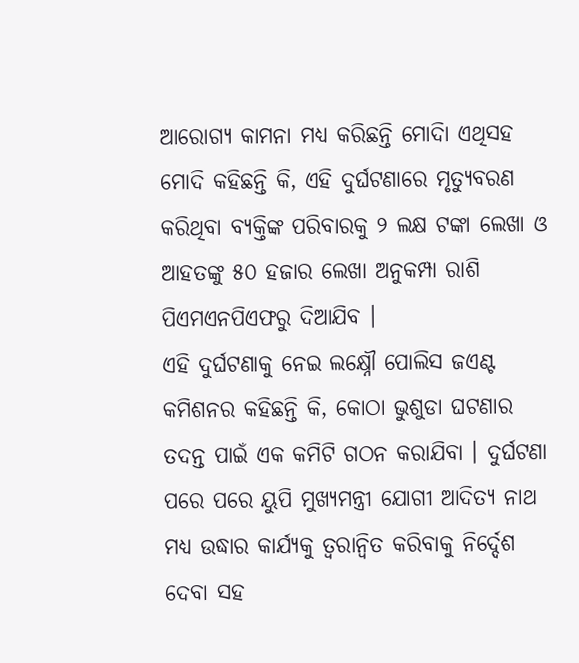ଆରୋଗ୍ୟ କାମନା ମଧ୍ୟ କରିଛନ୍ତି ମୋଦିା ଏଥିସହ ମୋଦି କହିଛନ୍ତି କି, ଏହି ଦୁର୍ଘଟଣାରେ ମୃତ୍ୟୁବରଣ କରିଥିବା ବ୍ୟକ୍ତିଙ୍କ ପରିବାରକୁ ୨ ଲକ୍ଷ ଟଙ୍କା ଲେଖା ଓ ଆହତଙ୍କୁ ୫୦ ହଜାର ଲେଖା ଅନୁକମ୍ପା ରାଶି ପିଏମଏନପିଏଫରୁ ଦିଆଯିବ ।
ଏହି ଦୁର୍ଘଟଣାକୁ ନେଇ ଲକ୍ଷ୍ନୌ ପୋଲିସ ଜଏଣ୍ଟ କମିଶନର କହିଛନ୍ତି କି, କୋଠା ଭୁଶୁଡା ଘଟଣାର ତଦନ୍ତ ପାଇଁ ଏକ କମିଟି ଗଠନ କରାଯିବା । ଦୁର୍ଘଟଣା ପରେ ପରେ ୟୁପି ମୁଖ୍ୟମନ୍ତ୍ରୀ ଯୋଗୀ ଆଦିତ୍ୟ ନାଥ ମଧ୍ୟ ଉଦ୍ଧାର କାର୍ଯ୍ୟକୁ ତ୍ୱରାନ୍ୱିତ କରିବାକୁ ନିର୍ଦ୍ଦେଶ ଦେବା ସହ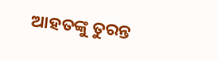ଆହତଙ୍କୁ ତୁରନ୍ତ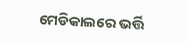ମେଡିକାଲରେ ଭର୍ତ୍ତି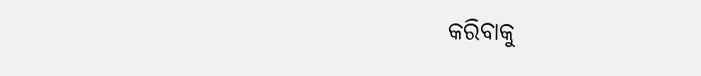କରିବାକୁ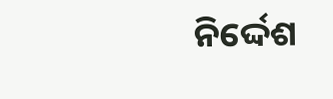ନିର୍ଦ୍ଦେଶ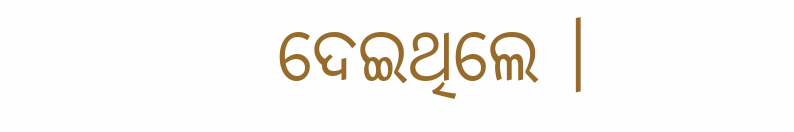ଦେଇଥିଲେ ।